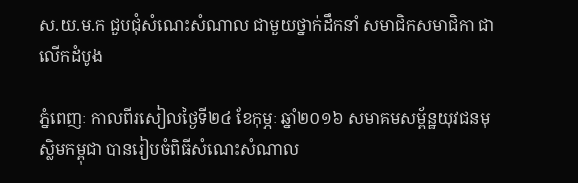ស.យ.ម.ក ជួបជុំសំណេះសំណាល ជាមួយថ្នាក់ដឹកនាំ សមាជិកសមាជិកា ជាលើកដំបូង

ភ្នំពេញៈ កាលពីរសៀលថ្ងៃទី២៤ ខែកុម្ភៈ ឆ្នាំ២០១៦ សមាគមសម្ព័ន្ឋយុវជនមុស្លិមកម្ពុជា បានរៀបចំពិធីសំណេះសំណាល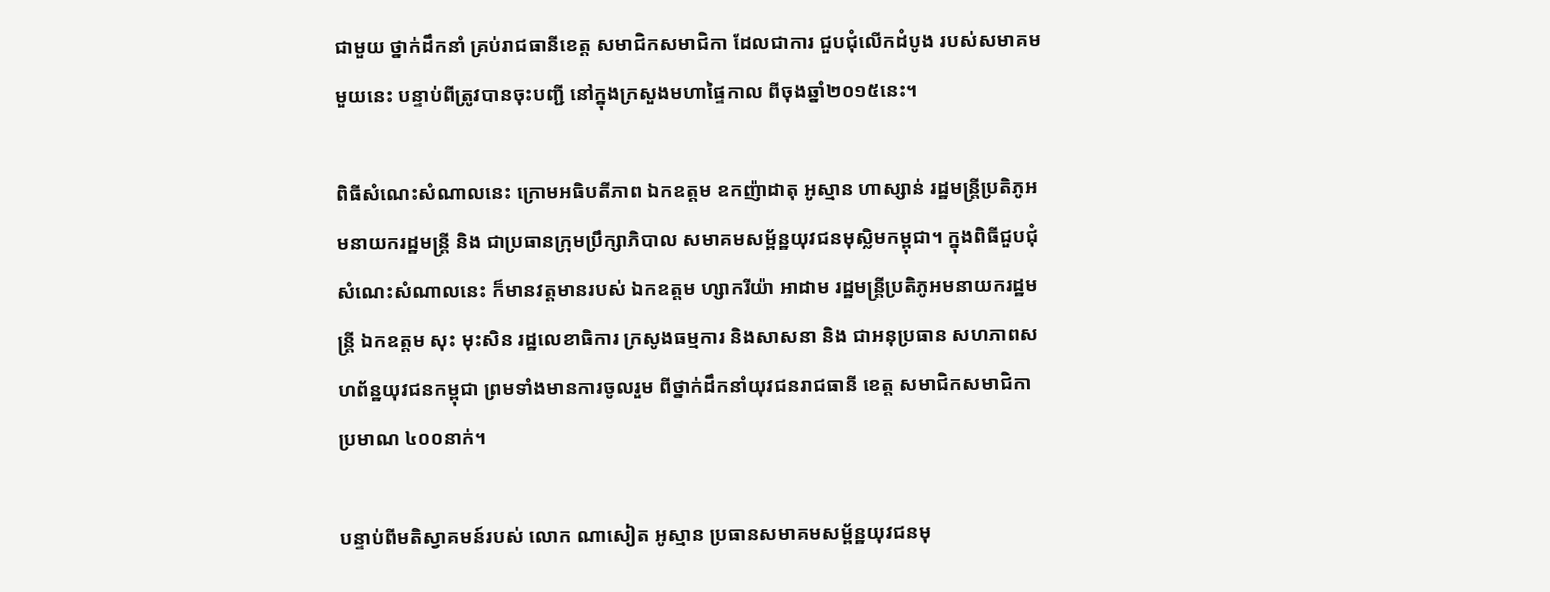ជាមួយ ថ្នាក់ដឹកនាំ គ្រប់រាជធានីខេត្ត សមាជិកសមាជិកា ដែលជាការ ជួបជុំលើកដំបូង របស់សមាគមមួយនេះ បន្ទាប់ពីត្រូវបានចុះបញ្ជី នៅក្នុងក្រសួងមហាផ្ទៃកាល ពីចុងឆ្នាំ២០១៥នេះ។

ពិធីសំណេះសំណាលនេះ ក្រោមអធិបតីភាព ឯកឧត្តម ឧកញ៉ាដាតុ អូស្មាន ហាស្សាន់ រដ្ឋមន្រ្តីប្រតិភូអមនាយករដ្ឋមន្រ្តី និង ជាប្រធានក្រុមប្រឹក្សាភិបាល សមាគមសម្ព័ន្ឋយុវជនមុស្លិមកម្ពុជា។ ក្នុងពិធីជួបជុំ សំណេះសំណាលនេះ ក៏មានវត្តមានរបស់ ឯកឧត្តម ហ្សាករីយ៉ា អាដាម រដ្ឋមន្រ្តីប្រតិភូអមនាយករដ្ឋមន្រ្តី ឯកឧត្តម សុះ មុះសិន រដ្ឋលេខាធិការ ក្រសូងធម្មការ និងសាសនា និង ជាអនុប្រធាន សហភាពសហព័ន្ឋយុវជនកម្ពុជា ព្រមទាំងមានការចូលរួម ពីថ្នាក់ដឹកនាំយុវជនរាជធានី ខេត្ត សមាជិកសមាជិកា ប្រមាណ ៤០០នាក់។

បន្ទាប់ពីមតិស្វាគមន៍របស់ លោក ណាសៀត អូស្មាន ប្រធានសមាគមសម្ព័ន្ឋយុវជនមុ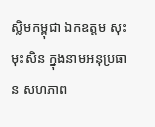ស្លិមកម្ពុជា ឯកឧត្តម សុះ មុះសិន ក្នុងនាមអនុប្រធាន សហភាព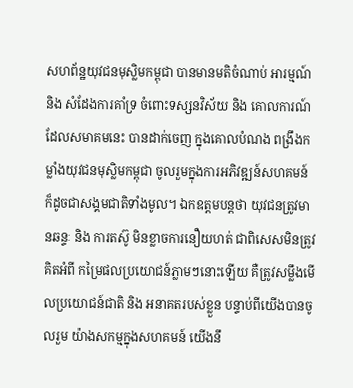សហព័ន្ឋយុវជនមុស្លិមកម្ពុជា បានមានមតិចំណាប់ អារម្មណ៍ និង សំដែងការគាំទ្រ ចំពោះទស្សនវិស័យ និង គោលការណ៍ដែលសមាគមនេះ បានដាក់ចេញ ក្នុងគោលបំណង ពង្រឹងកម្លាំងយុវជនមុស្លិមកម្ពុជា ចូលរួមក្នុងការអភិវឌ្ឍន៍សហគមន៍ ក៏ដូចជាសង្គមជាតិទាំងមូល។ ឯកឧត្តមបន្តថា យុវជនត្រូវមានឆន្ទៈ និង ការតស៊ូ មិនខ្លាចការនឿយហត់ ជាពិសេសមិនត្រូវគិតអំពី កម្រៃផលប្រយោជន៍ភ្លាមៗនោះឡើយ គឺត្រូវសម្លឹងមើលប្រយោជន៍ជាតិ និង អនាគតរបស់ខ្លួន បន្ទាប់ពីយើងបានចូលរួម យ៉ាងសកម្មក្នុងសហគមន៍ យើងនឹ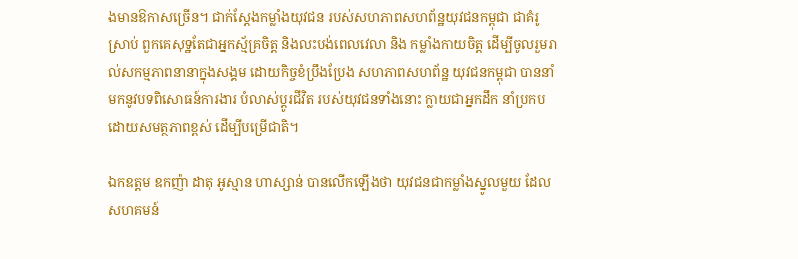ងមានឱកាសច្រើន។ ជាក់ស្តែងកម្លាំងយុវជន របស់សហភាពសហព័ន្ឋយុវជនកម្ពុជា ជាគំរូស្រាប់ ពួកគេសុទ្ឋតែជាអ្នកស្ម័គ្រចិត្ត និងលះបង់ពេលវេលា និង កម្លាំងកាយចិត្ត ដើម្បីចូលរួមរាល់សកម្មភាពនានាក្នុងសង្គម ដោយកិច្ចខំប្រឹងប្រែង សហភាពសហព័ន្ឋ យុវជនកម្ពុជា បាននាំមកនូវបទពិសោធន៍ការងារ បំលាស់ប្តូរជីវិត របស់យុវជនទាំងនោះ ក្លាយជាអ្នកដឹក នាំប្រកបដោយសមត្ថភាពខ្ពស់ ដើម្បីបម្រើជាតិ។

ឯកឧត្តម ឧកញ៉ា ដាតុ អូស្មាន ហាស្សាន់ បានលើកឡើងថា យុវជនជាកម្លាំងស្នូលមួយ ដែលសហគមន៍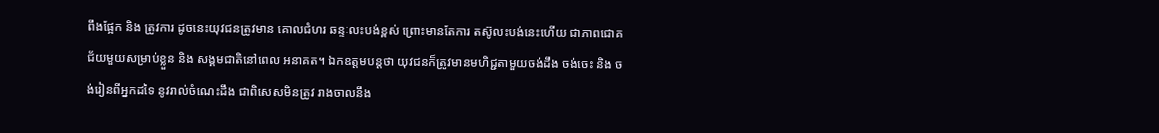ពឹងផ្អែក និង ត្រូវការ ដូចនេះយុវជនត្រូវមាន គោលជំហរ ឆន្ទៈលះបង់ខ្ពស់ ព្រោះមានតែការ តស៊ូលះបង់នេះហើយ ជាភាពជោគជ័យមួយសម្រាប់ខ្លួន និង សង្គមជាតិនៅពេល អនាគត។ ឯកឧត្តមបន្តថា យុវជនក៏ត្រូវមានមហិជ្ជតាមួយចង់ដឹង ចង់ចេះ និង ចង់រៀនពីអ្នកដទៃ នូវរាល់ចំណេះដឹង ជាពិសេសមិនត្រូវ រាងចាលនឹង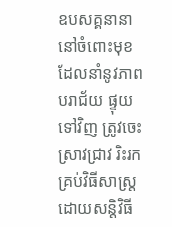ឧបសគ្គនានា នៅចំពោះមុខ ដែលនាំនូវភាពបរាជ័យ ផ្ទុយទៅវិញ ត្រូវចេះស្រាវជ្រាវ រិះរកគ្រប់វិធីសាស្រ្ត ដោយសន្តិវិធី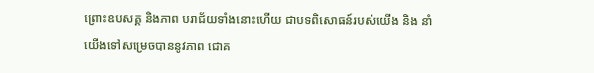ព្រោះឧបសគ្គ និងភាព បរាជ័យទាំងនោះហើយ ជាបទពិសោធន៍របស់យើង និង នាំយើងទៅសម្រេចបាននូវភាព ជោគ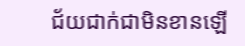ជ័យជាក់ជាមិនខានឡើ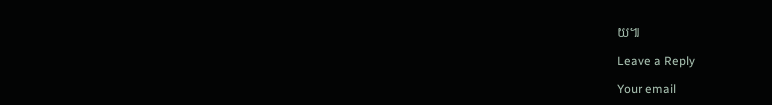យ៕

Leave a Reply

Your email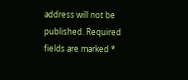address will not be published. Required fields are marked *